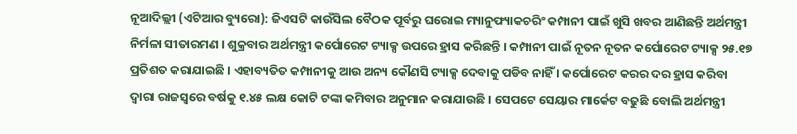ନୂଆଦିଲ୍ଲୀ (ଏଟିଆର ବ୍ୟୁରୋ): ଜିଏସଟି କାଉଁସିଲ ବୈଠକ ପୂର୍ବରୁ ଘରୋଇ ମ୍ୟାନୁଫ୍ୟାକଚରିଂ କମ୍ପାନୀ ପାଇଁ ଖୁସି ଖବର ଆଣିଛନ୍ତି ଅର୍ଥମନ୍ତ୍ରୀ ନିର୍ମଳା ସୀତାରମଣ । ଶୁକ୍ରବାର ଅର୍ଥମନ୍ତ୍ରୀ କର୍ପୋରେଟ ଟ୍ୟାକ୍ସ ଉପରେ ହ୍ରାସ କରିଛନ୍ତି । କମ୍ପାନୀ ପାଇଁ ନୂତନ ନୂତନ କର୍ପୋରେଟ ଟ୍ୟାକ୍ସ ୨୫.୧୭ ପ୍ରତିଶତ କରାଯାଇଛି । ଏହାବ୍ୟତିତ କମ୍ପାନୀକୁ ଆଉ ଅନ୍ୟ କୌଣସି ଟ୍ୟାକ୍ସ ଦେବାକୁ ପଡିବ ନାହିଁ । କର୍ପୋରେଟ କରର ଦର ହ୍ରାସ କରିବା ଦ୍ୱାରା ରାଜସ୍ୱରେ ବର୍ଷକୁ ୧.୪୫ ଲକ୍ଷ କୋଟି ଟଙ୍କା କମିବାର ଅନୁମାନ କରାଯାଉଛି । ସେପଟେ ସେୟାର ମାର୍କେଟ ବଢୁଛି ବୋଲି ଅର୍ଥମନ୍ତ୍ରୀ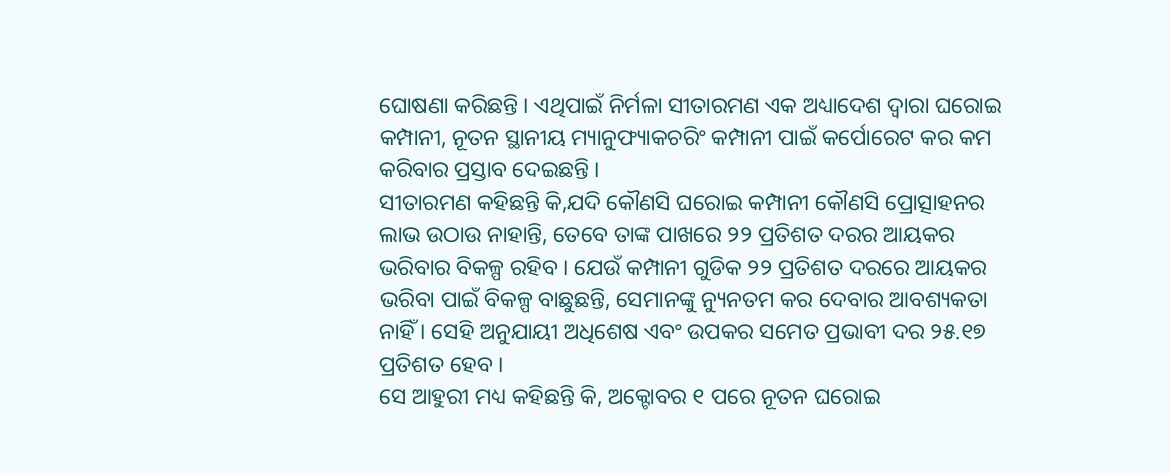ଘୋଷଣା କରିଛନ୍ତି । ଏଥିପାଇଁ ନିର୍ମଳା ସୀତାରମଣ ଏକ ଅଧ୍ୟାଦେଶ ଦ୍ୱାରା ଘରୋଇ କମ୍ପାନୀ, ନୂତନ ସ୍ଥାନୀୟ ମ୍ୟାନୁଫ୍ୟାକଚରିଂ କମ୍ପାନୀ ପାଇଁ କର୍ପୋରେଟ କର କମ କରିବାର ପ୍ରସ୍ତାବ ଦେଇଛନ୍ତି ।
ସୀତାରମଣ କହିଛନ୍ତି କି,ଯଦି କୌଣସି ଘରୋଇ କମ୍ପାନୀ କୌଣସି ପ୍ରୋତ୍ସାହନର ଲାଭ ଉଠାଉ ନାହାନ୍ତି, ତେବେ ତାଙ୍କ ପାଖରେ ୨୨ ପ୍ରତିଶତ ଦରର ଆୟକର ଭରିବାର ବିକଳ୍ପ ରହିବ । ଯେଉଁ କମ୍ପାନୀ ଗୁଡିକ ୨୨ ପ୍ରତିଶତ ଦରରେ ଆୟକର ଭରିବା ପାଇଁ ବିକଳ୍ପ ବାଛୁଛନ୍ତି, ସେମାନଙ୍କୁ ନ୍ୟୁନତମ କର ଦେବାର ଆବଶ୍ୟକତା ନାହିଁ । ସେହି ଅନୁଯାୟୀ ଅଧିଶେଷ ଏବଂ ଉପକର ସମେତ ପ୍ରଭାବୀ ଦର ୨୫.୧୭ ପ୍ରତିଶତ ହେବ ।
ସେ ଆହୁରୀ ମଧ୍ୟ କହିଛନ୍ତି କି, ଅକ୍ଟୋବର ୧ ପରେ ନୂତନ ଘରୋଇ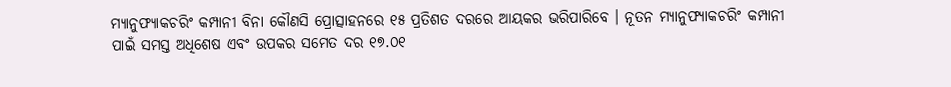ମ୍ୟାନୁଫ୍ୟାକଚରିଂ କମ୍ପାନୀ ବିନା କୌଣସି ପ୍ରୋତ୍ସାହନରେ ୧୫ ପ୍ରତିଶତ ଦରରେ ଆୟକର ଭରିପାରିବେ । ନୂତନ ମ୍ୟାନୁଫ୍ୟାକଚରିଂ କମ୍ପାନୀ ପାଇଁ ସମସ୍ତ ଅଧିଶେଷ ଏବଂ ଉପକର ସମେତ ଦର ୧୭.୦୧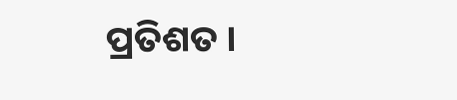ପ୍ରତିଶତ ।